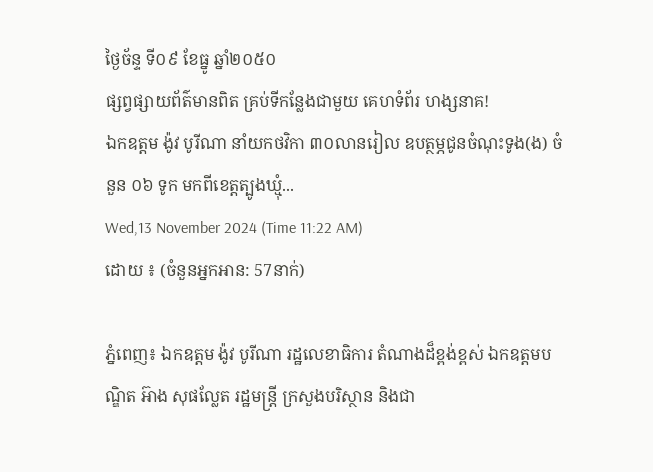ថ្ងៃច័ន្ទ ទី០៩ ខែធ្នូ ឆ្នាំ២០៥០
ផ្សព្វផ្សាយព័ត៌មានពិត គ្រប់ទីកន្លែងជាមួយ គេហទំព័រ ហង្សនាគ!
ឯកឧត្ដម ង៉ូវ បូរីណា នាំយកថវិកា ៣០លានរៀល ឧបត្ថម្ភជូនចំណុះទូង(ង) ចំនួន ០៦ ទូក មកពីខេត្ដត្បូងឃ្មុំ...
Wed,13 November 2024 (Time 11:22 AM)
ដោយ ៖ (ចំនួនអ្នកអាន: 57នាក់)

ភ្នំពេញ៖ ឯកឧត្ដម ង៉ូវ បូរីណា រដ្ឋលេខាធិការ តំណាងដ៏ខ្ពង់ខ្ពស់ ឯកឧត្ដមបណ្ឌិត អ៊ាង សុផល្លែត រដ្ឋមន្ត្រី ក្រសួងបរិស្ថាន និងជា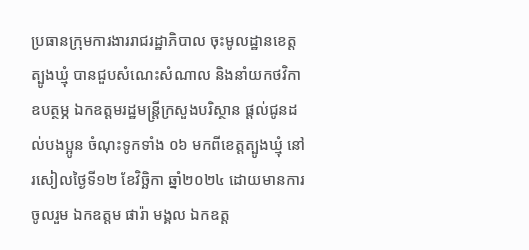ប្រធានក្រុមការងាររាជរដ្ឋាភិបាល ចុះមូលដ្ឋានខេត្តត្បូងឃ្មុំ បានជួបសំណេះសំណាល និងនាំយកថវិកាឧបត្ថម្ភ ឯកឧត្តមរដ្ឋមន្រ្តីក្រសួងបរិស្ថាន ផ្តល់ជូនដល់បងប្អូន ចំណុះទូកទាំង ០៦ មកពីខេត្តត្បូងឃ្មុំ នៅរសៀលថ្ងៃទី១២ ខែវិច្ឆិកា ឆ្នាំ២០២៤ ដោយមានការចូលរួម ឯកឧត្តម ផារ៉ា មង្គល ឯកឧត្ត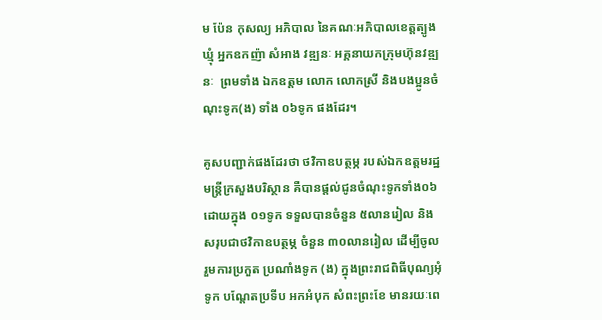ម ប៉ែន កុសល្យ អភិបាល នៃគណៈអភិបាលខេត្តត្បូងឃ្មុំ អ្នកឧកញ៉ា សំអាង វឌ្ឍនៈ អគ្គនាយកក្រុមហ៊ុនវឌ្ឍនៈ  ព្រមទាំង ឯកឧត្តម លោក លោកស្រី និងបងប្អូនចំណុះទូក(ង) ទាំង ០៦ទូក ផងដែរ។

គូសបញ្ជាក់ផងដែរថា ថវិកាឧបត្ថម្ភ របស់ឯកឧត្តមរដ្ឋមន្រ្តីក្រសួងបរិស្ថាន គឺបានផ្តល់ជូនចំណុះទូកទាំង០៦ ដោយក្នុង ០១ទូក ទទួលបានចំនួន ៥លានរៀល និងសរុបជាថវិកាឧបត្ថម្ភ ចំនួន ៣០លានរៀល ដេីម្បីចូលរួមការប្រកួត ប្រណាំងទូក (ង) ក្នុងព្រះរាជពិធីបុណ្យអុំទូក បណ្ដែតប្រទីប អកអំបុក សំពះព្រះខែ មានរយៈពេ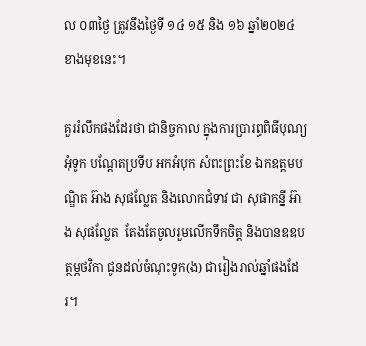ល ០៣ថ្ងៃ ត្រូវនឹងថ្ងៃទី ១៤ ១៥ និង ១៦ ឆ្នាំ២០២៤ ខាងមុខនេះ។

គួររំលឹកផងដែរថា ជានិច្ចកាល ក្នុងការប្រារព្ធពិធីបុណ្យ អុំទូក បណ្ដែតប្រទីប អកអំបុក សំពះព្រះខែ ឯកឧត្ដមបណ្ឌិត អ៊ាង សុផល្លែត និងលោកជំទាវ ជា សុផាកន្នី អ៊ាង សុផល្លែត  តែងតែចូលរួមលេីកទឹកចិត្ដ និងបានឧឧបត្ថម្ភថវិកា ជូនដល់ចំណុះទូក(ង) ជារៀងរាល់ឆ្នាំផងដែរ។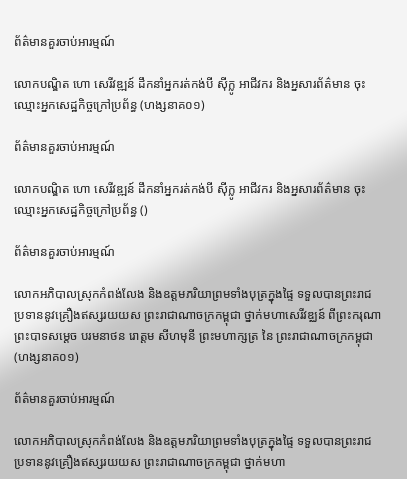ព័ត៌មានគួរចាប់អារម្មណ៍

លោកបណ្ឌិត ហោ សេរីវឌ្ឍន៍ ដឹកនាំអ្នករត់កង់បី ស៊ីក្លូ អាជីវករ និងអ្នសារព័ត៌មាន ចុះឈ្មោះអ្នកសេដ្ឋកិច្ចក្រៅប្រព័ន្ធ (ហង្សនាគ០១)

ព័ត៌មានគួរចាប់អារម្មណ៍

លោកបណ្ឌិត ហោ សេរីវឌ្ឍន៍ ដឹកនាំអ្នករត់កង់បី ស៊ីក្លូ អាជីវករ និងអ្នសារព័ត៌មាន ចុះឈ្មោះអ្នកសេដ្ឋកិច្ចក្រៅប្រព័ន្ធ ()

ព័ត៌មានគួរចាប់អារម្មណ៍

លោកអភិបាលស្រុកកំពង់លែង និងឧត្តមភរិយាព្រមទាំងបុត្រក្នុងផ្ទៃ ទទួលបានព្រះរាជប្រទាននូវគ្រឿងឥស្សរយយស ព្រះរាជាណាចក្រកម្ពុជា ថ្នាក់មហាសេរីវឌ្ឈន៍ ពីព្រះករុណា ព្រះបាទសម្ដេច បរមនាថន រោត្តម សីហមុនី ព្រះមហាក្សត្រ នៃ ព្រះរាជាណាចក្រកម្ពុជា (ហង្សនាគ០១)

ព័ត៌មានគួរចាប់អារម្មណ៍

លោកអភិបាលស្រុកកំពង់លែង និងឧត្តមភរិយាព្រមទាំងបុត្រក្នុងផ្ទៃ ទទួលបានព្រះរាជប្រទាននូវគ្រឿងឥស្សរយយស ព្រះរាជាណាចក្រកម្ពុជា ថ្នាក់មហា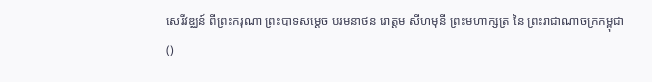សេរីវឌ្ឈន៍ ពីព្រះករុណា ព្រះបាទសម្ដេច បរមនាថន រោត្តម សីហមុនី ព្រះមហាក្សត្រ នៃ ព្រះរាជាណាចក្រកម្ពុជា ()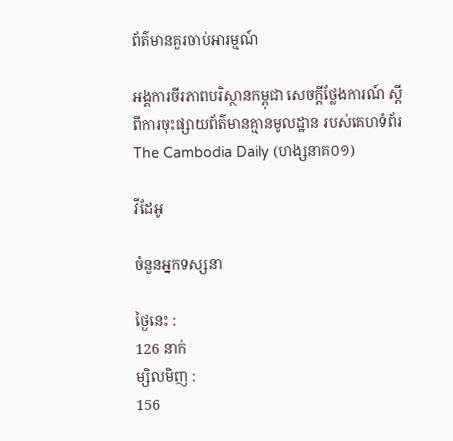ព័ត៌មានគួរចាប់អារម្មណ៍

អង្គការចីរភាពបរិស្ថានកម្ពុជា សេចក្តីថ្លែងការណ៍ ស្តីពីការចុះផ្សាយព័ត៌មានគ្មានមូលដ្ឋាន របស់គេហទំព័រ The Cambodia Daily (ហង្សនាគ០១)

វីដែអូ

ចំនួនអ្នកទស្សនា

ថ្ងៃនេះ :
126 នាក់
ម្សិលមិញ :
156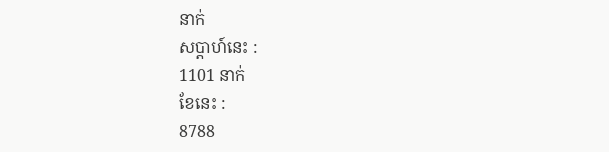នាក់
សប្តាហ៍នេះ :
1101 នាក់
ខែនេះ :
8788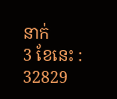នាក់
3 ខែនេះ :
32829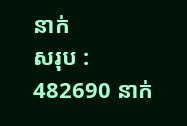នាក់
សរុប :
482690 នាក់